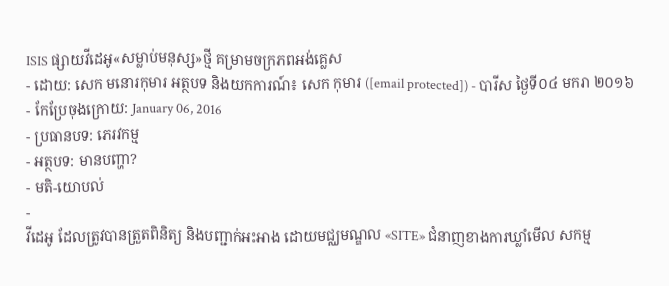ISIS ផ្សាយវីដេអូ«សម្លាប់មនុស្ស»ថ្មី គម្រាមចក្រភពអង់គ្លេស
- ដោយ: សេក មនោរកុមារ អត្ថបទ និងយកការណ៍៖ សេក កុមារ ([email protected]) - បារីស ថ្ងៃទី០៤ មករា ២០១៦
- កែប្រែចុងក្រោយ: January 06, 2016
- ប្រធានបទ: ភេរវកម្ម
- អត្ថបទ: មានបញ្ហា?
- មតិ-យោបល់
-
វីដេអូ ដែលត្រូវបានត្រួតពិនិត្យ និងបញ្ជាក់អះអាង ដោយមជ្ឈមណ្ឌល «SITE» ជំនាញខាងការឃ្លាំមើល សកម្ម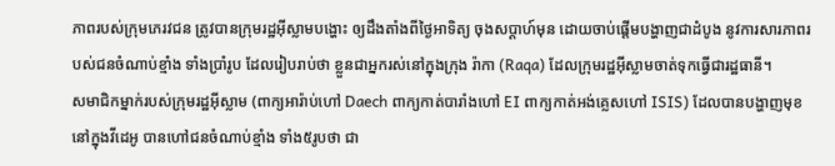ភាពរបស់ក្រុមភេរវជន ត្រូវបានក្រុមរដ្ឋអ៊ីស្លាមបង្ហោះ ឲ្យដឹងតាំងពីថ្ងៃអាទិត្យ ចុងសប្ដាហ៍មុន ដោយចាប់ផ្ដើមបង្ហាញជាដំបូង នូវការសារភាពរបស់ជនចំណាប់ខ្មាំង ទាំងប្រាំរូប ដែលរៀបរាប់ថា ខ្លួនជាអ្នករស់នៅក្នុងក្រុង រ៉ាកា (Raqa) ដែលក្រុមរដ្ឋអ៊ីស្លាមចាត់ទុកធ្វើជារដ្ឋធានី។
សមាជិកម្នាក់របស់ក្រុមរដ្ឋអ៊ីស្លាម (ពាក្យអារ៉ាប់ហៅ Daech ពាក្យកាត់បារាំងហៅ EI ពាក្យកាត់អង់គ្លេសហៅ ISIS) ដែលបានបង្ហាញមុខ នៅក្នុងវីដេអូ បានហៅជនចំណាប់ខ្មាំង ទាំង៥រូបថា ជា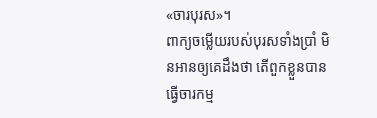«ចារបុរស»។
ពាក្យចម្លើយរបស់បុរសទាំងប្រាំ មិនអានឲ្យគេដឹងថា តើពួកខ្លួនបានធ្វើចារកម្ម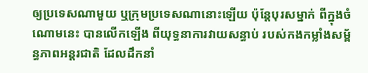ឲ្យប្រទេសណាមួយ ឬក្រុមប្រទេសណានោះឡើយ ប៉ុន្តែបុរសម្នាក់ ពីក្នុងចំណោមនេះ បានលើកឡើង ពីយុទ្ធនាការវាយសន្ធាប់ របស់កងកម្លាំងសម្ព័ន្ធភាពអន្តរជាតិ ដែលដឹកនាំ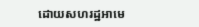ដោយសហរដ្ឋអាមេ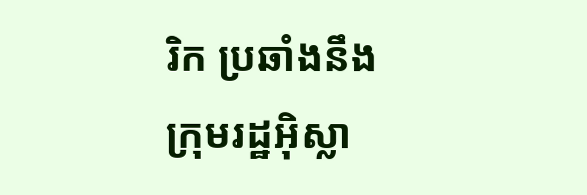រិក ប្រឆាំងនឹងក្រុមរដ្ឋអ៊ិស្លា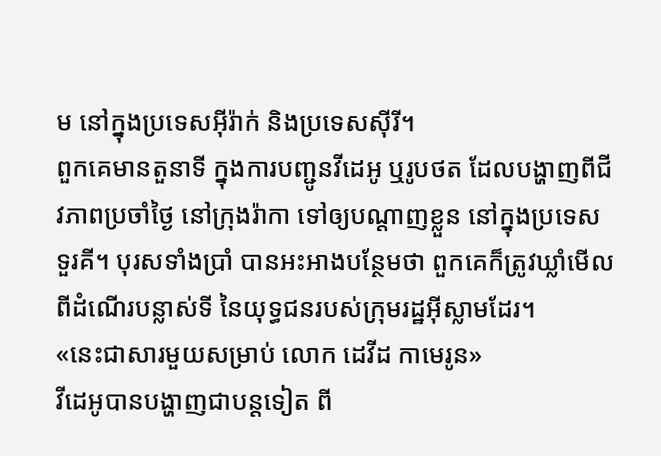ម នៅក្នុងប្រទេសអ៊ីរ៉ាក់ និងប្រទេសស៊ីរី។
ពួកគេមានតួនាទី ក្នុងការបញ្ជូនវីដេអូ ឬរូបថត ដែលបង្ហាញពីជីវភាពប្រចាំថ្ងៃ នៅក្រុងរ៉ាកា ទៅឲ្យបណ្ដាញខ្លួន នៅក្នុងប្រទេសទួរគី។ បុរសទាំងប្រាំ បានអះអាងបន្ថែមថា ពួកគេក៏ត្រូវឃ្លាំមើល ពីដំណើរបន្លាស់ទី នៃយុទ្ធជនរបស់ក្រុមរដ្ឋអ៊ីស្លាមដែរ។
«នេះជាសារមួយសម្រាប់ លោក ដេវីដ កាមេរូន»
វីដេអូបានបង្ហាញជាបន្តទៀត ពី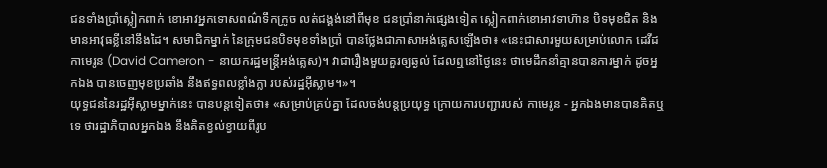ជនទាំងប្រាំស្លៀកពាក់ ខោអាវអ្នកទោសពណ៌ទឹកក្រូច លត់ជង្គង់នៅពីមុខ ជនប្រាំនាក់ផ្សេងទៀត ស្លៀកពាក់ខោអាវទាហ៊ាន បិទមុខជិត និងមានអាវុធខ្លីនៅនឹងដៃ។ សមាជិកម្នាក់ នៃក្រុមជនបិទមុខទាំងប្រាំ បានថ្លែងជាភាសាអង់គ្លេសឡើងថា៖ «នេះជាសារមួយសម្រាប់លោក ដេវីដ កាមេរូន (David Cameron - នាយករដ្ឋមន្ត្រីអង់គ្លេស)។ វាជារឿងមួយគួរឲ្យឆ្ងល់ ដែលឮនៅថ្ងៃនេះ ថាមេដឹកនាំគ្មានបានការម្នាក់ ដូចអ្នកឯង បានចេញមុខប្រឆាំង នឹងឥទ្ធពលខ្លាំងក្លា របស់រដ្ឋអ៊ីស្លាម។»។
យុទ្ធជននៃរដ្ឋអ៊ីស្លាមម្នាក់នេះ បានបន្តទៀតថា៖ «សម្រាប់គ្រប់គ្នា ដែលចង់បន្តប្រយុទ្ធ ក្រោយការបញ្ជារបស់ កាមេរូន - អ្នកឯងមានបានគិតឬទេ ថារដ្ឋាភិបាលអ្នកឯង នឹងគិតខ្វល់ខ្វាយពីរូប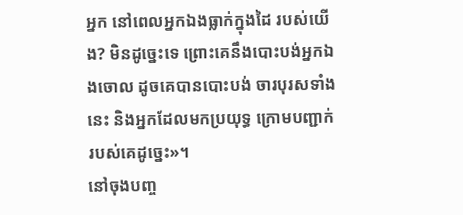អ្នក នៅពេលអ្នកឯងធ្លាក់ក្នុងដៃ របស់យើង? មិនដូច្នេះទេ ព្រោះគេនឹងបោះបង់អ្នកឯងចោល ដូចគេបានបោះបង់ ចារបុរសទាំងនេះ និងអ្នកដែលមកប្រយុទ្ធ ក្រោមបញ្ជាក់របស់គេដូច្នេះ»។
នៅចុងបញ្ច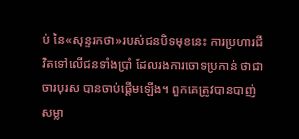ប់ នៃ«សុន្ទរកថា»របស់ជនបិទមុខនេះ ការប្រហារជីវិតទៅលើជនទាំងប្រាំ ដែលរងការចោទប្រកាន់ ថាជាចារបុរស បានចាប់ផ្ដើមឡើង។ ពួកគេត្រូវបានបាញ់សម្លា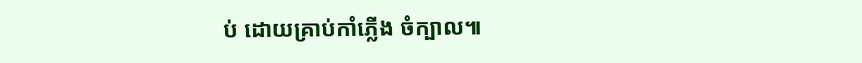ប់ ដោយគ្រាប់កាំភ្លើង ចំក្បាល៕